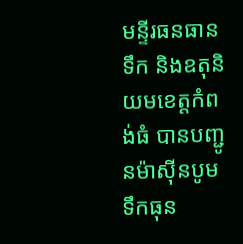មន្ទីរធនធានទឹក និងឧតុនិយមខេត្តកំពង់ធំ បានបញ្ជូនម៉ាស៊ីនបូមទឹកធុន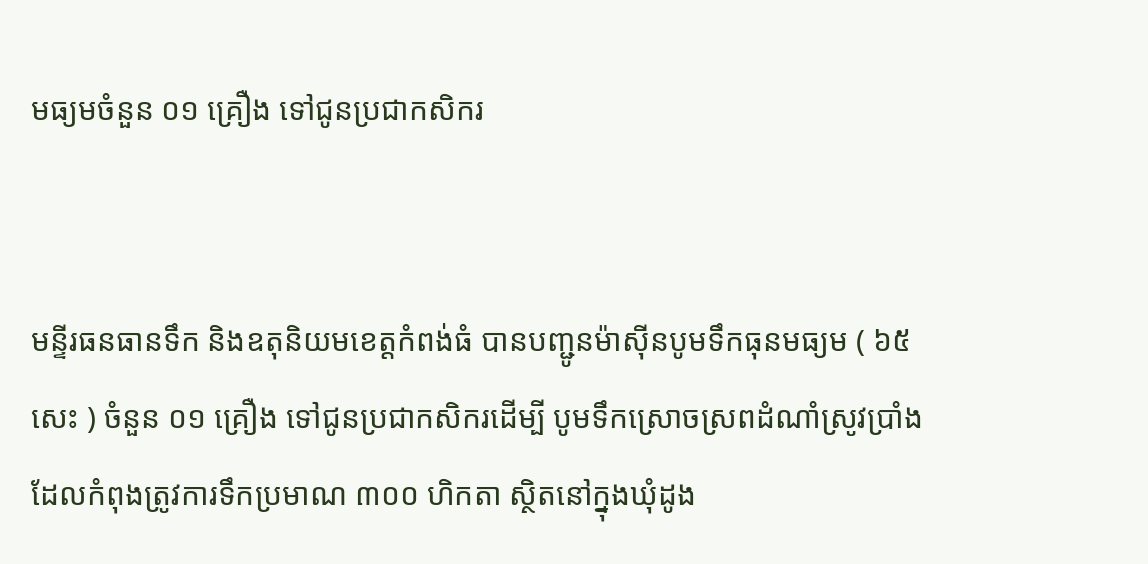មធ្យមចំនួន ០១ គ្រឿង ទៅជូនប្រជាកសិករ


មន្ទីរធនធានទឹក និងឧតុនិយមខេត្តកំពង់ធំ បានបញ្ជូនម៉ាស៊ីនបូមទឹកធុនមធ្យម ( ៦៥ សេះ ) ចំនួន ០១ គ្រឿង ទៅជូនប្រជាកសិករដើម្បី បូមទឹកស្រោចស្រពដំណាំស្រូវប្រាំងដែលកំពុងត្រូវការទឹកប្រមាណ ៣០០ ហិកតា ស្ថិតនៅក្នុងឃុំដូង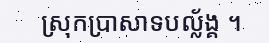ស្រុកប្រាសាទបល្ល័ង្គ ។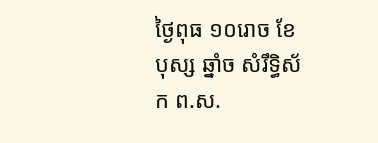ថ្ងៃពុធ ១០រោច ខែបុស្ស ឆ្នាំច សំរឹទ្ធិស័ក ព.ស.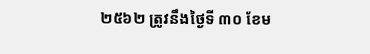២៥៦២ ត្រូវនឹងថ្ងៃទី ៣០ ខែម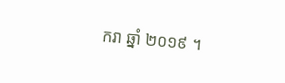ករា ឆ្នាំ ២០១៩ ។